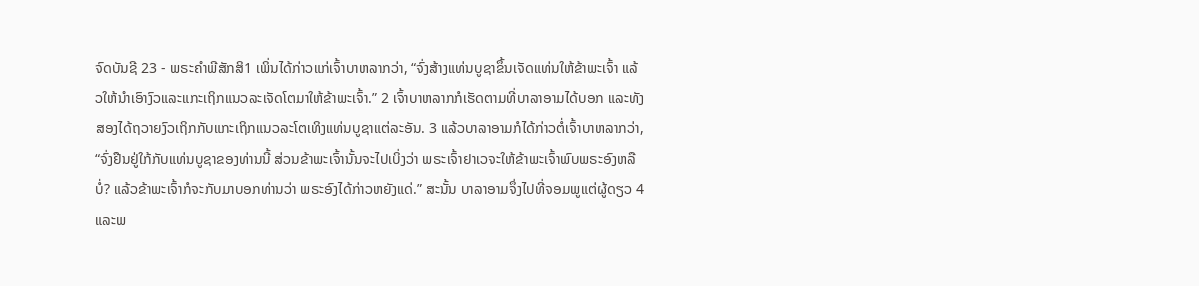ຈົດບັນຊີ 23 - ພຣະຄຳພີສັກສິ1 ເພິ່ນໄດ້ກ່າວແກ່ເຈົ້າບາຫລາກວ່າ, “ຈົ່ງສ້າງແທ່ນບູຊາຂຶ້ນເຈັດແທ່ນໃຫ້ຂ້າພະເຈົ້າ ແລ້ວໃຫ້ນຳເອົາງົວແລະແກະເຖິກແນວລະເຈັດໂຕມາໃຫ້ຂ້າພະເຈົ້າ.” 2 ເຈົ້າບາຫລາກກໍເຮັດຕາມທີ່ບາລາອາມໄດ້ບອກ ແລະທັງສອງໄດ້ຖວາຍງົວເຖິກກັບແກະເຖິກແນວລະໂຕເທິງແທ່ນບູຊາແຕ່ລະອັນ. 3 ແລ້ວບາລາອາມກໍໄດ້ກ່າວຕໍ່ເຈົ້າບາຫລາກວ່າ, “ຈົ່ງຢືນຢູ່ໃກ້ກັບແທ່ນບູຊາຂອງທ່ານນີ້ ສ່ວນຂ້າພະເຈົ້ານັ້ນຈະໄປເບິ່ງວ່າ ພຣະເຈົ້າຢາເວຈະໃຫ້ຂ້າພະເຈົ້າພົບພຣະອົງຫລືບໍ່? ແລ້ວຂ້າພະເຈົ້າກໍຈະກັບມາບອກທ່ານວ່າ ພຣະອົງໄດ້ກ່າວຫຍັງແດ່.” ສະນັ້ນ ບາລາອາມຈຶ່ງໄປທີ່ຈອມພູແຕ່ຜູ້ດຽວ 4 ແລະພ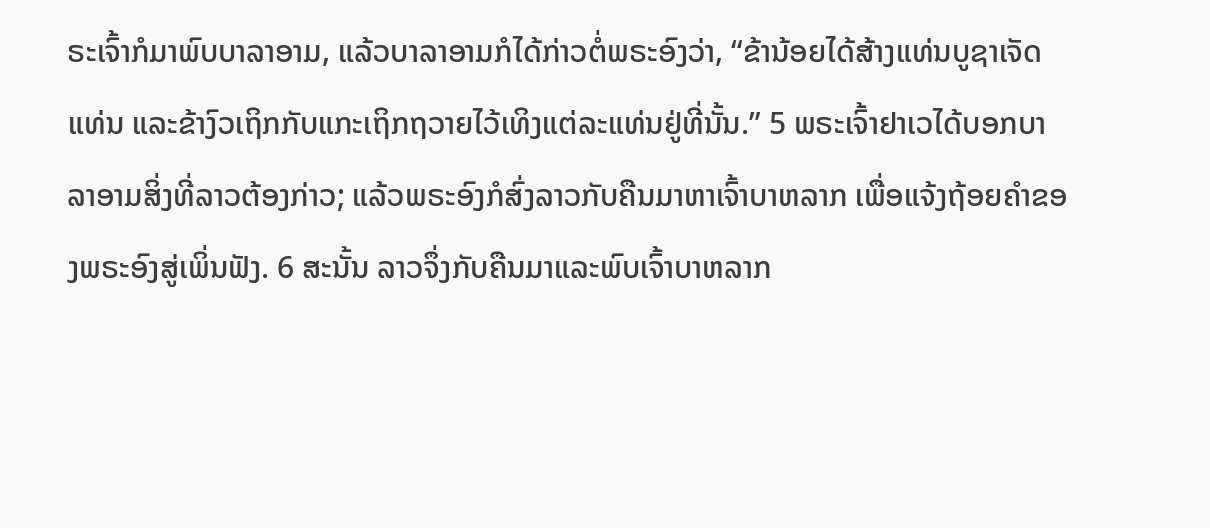ຣະເຈົ້າກໍມາພົບບາລາອາມ, ແລ້ວບາລາອາມກໍໄດ້ກ່າວຕໍ່ພຣະອົງວ່າ, “ຂ້ານ້ອຍໄດ້ສ້າງແທ່ນບູຊາເຈັດແທ່ນ ແລະຂ້າງົວເຖິກກັບແກະເຖິກຖວາຍໄວ້ເທິງແຕ່ລະແທ່ນຢູ່ທີ່ນັ້ນ.” 5 ພຣະເຈົ້າຢາເວໄດ້ບອກບາລາອາມສິ່ງທີ່ລາວຕ້ອງກ່າວ; ແລ້ວພຣະອົງກໍສົ່ງລາວກັບຄືນມາຫາເຈົ້າບາຫລາກ ເພື່ອແຈ້ງຖ້ອຍຄຳຂອງພຣະອົງສູ່ເພິ່ນຟັງ. 6 ສະນັ້ນ ລາວຈຶ່ງກັບຄືນມາແລະພົບເຈົ້າບາຫລາກ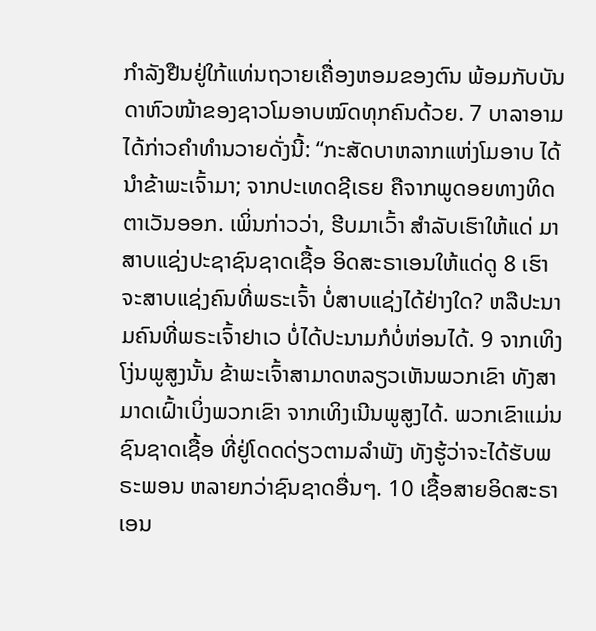ກຳລັງຢືນຢູ່ໃກ້ແທ່ນຖວາຍເຄື່ອງຫອມຂອງຕົນ ພ້ອມກັບບັນດາຫົວໜ້າຂອງຊາວໂມອາບໝົດທຸກຄົນດ້ວຍ. 7 ບາລາອາມໄດ້ກ່າວຄຳທຳນວາຍດັ່ງນີ້: “ກະສັດບາຫລາກແຫ່ງໂມອາບ ໄດ້ນຳຂ້າພະເຈົ້າມາ; ຈາກປະເທດຊີເຣຍ ຄືຈາກພູດອຍທາງທິດຕາເວັນອອກ. ເພິ່ນກ່າວວ່າ, ຮີບມາເວົ້າ ສຳລັບເຮົາໃຫ້ແດ່ ມາສາບແຊ່ງປະຊາຊົນຊາດເຊື້ອ ອິດສະຣາເອນໃຫ້ແດ່ດູ 8 ເຮົາຈະສາບແຊ່ງຄົນທີ່ພຣະເຈົ້າ ບໍ່ສາບແຊ່ງໄດ້ຢ່າງໃດ? ຫລືປະນາມຄົນທີ່ພຣະເຈົ້າຢາເວ ບໍ່ໄດ້ປະນາມກໍບໍ່ຫ່ອນໄດ້. 9 ຈາກເທິງໂງ່ນພູສູງນັ້ນ ຂ້າພະເຈົ້າສາມາດຫລຽວເຫັນພວກເຂົາ ທັງສາມາດເຝົ້າເບິ່ງພວກເຂົາ ຈາກເທິງເນີນພູສູງໄດ້. ພວກເຂົາແມ່ນຊົນຊາດເຊື້ອ ທີ່ຢູ່ໂດດດ່ຽວຕາມລຳພັງ ທັງຮູ້ວ່າຈະໄດ້ຮັບພຣະພອນ ຫລາຍກວ່າຊົນຊາດອື່ນໆ. 10 ເຊື້ອສາຍອິດສະຣາເອນ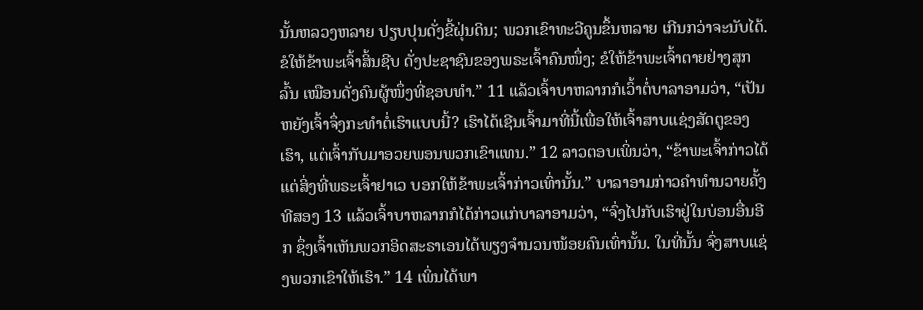ນັ້ນຫລວງຫລາຍ ປຽບປຸນດັ່ງຂີ້ຝຸ່ນດິນ; ພວກເຂົາທະວີຄູນຂຶ້ນຫລາຍ ເກີນກວ່າຈະນັບໄດ້. ຂໍໃຫ້ຂ້າພະເຈົ້າສິ້ນຊີບ ດັ່ງປະຊາຊົນຂອງພຣະເຈົ້າຄົນໜຶ່ງ; ຂໍໃຫ້ຂ້າພະເຈົ້າຕາຍຢ່າງສຸກລົ້ນ ເໝືອນດັ່ງຄົນຜູ້ໜຶ່ງທີ່ຊອບທຳ.” 11 ແລ້ວເຈົ້າບາຫລາກກໍເວົ້າຕໍ່ບາລາອາມວ່າ, “ເປັນຫຍັງເຈົ້າຈຶ່ງກະທຳຕໍ່ເຮົາແບບນີ້? ເຮົາໄດ້ເຊີນເຈົ້າມາທີ່ນີ້ເພື່ອໃຫ້ເຈົ້າສາບແຊ່ງສັດຕູຂອງເຮົາ, ແຕ່ເຈົ້າກັບມາອວຍພອນພວກເຂົາແທນ.” 12 ລາວຕອບເພິ່ນວ່າ, “ຂ້າພະເຈົ້າກ່າວໄດ້ແຕ່ສິ່ງທີ່ພຣະເຈົ້າຢາເວ ບອກໃຫ້ຂ້າພະເຈົ້າກ່າວເທົ່ານັ້ນ.” ບາລາອາມກ່າວຄຳທຳນວາຍຄັ້ງທີສອງ 13 ແລ້ວເຈົ້າບາຫລາກກໍໄດ້ກ່າວແກ່ບາລາອາມວ່າ, “ຈົ່ງໄປກັບເຮົາຢູ່ໃນບ່ອນອື່ນອີກ ຊຶ່ງເຈົ້າເຫັນພວກອິດສະຣາເອນໄດ້ພຽງຈຳນວນໜ້ອຍຄົນເທົ່ານັ້ນ. ໃນທີ່ນັ້ນ ຈົ່ງສາບແຊ່ງພວກເຂົາໃຫ້ເຮົາ.” 14 ເພິ່ນໄດ້ພາ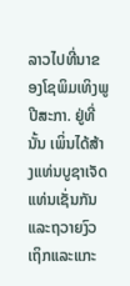ລາວໄປທີ່ນາຂອງໂຊພິມເທິງພູປີສະກາ. ຢູ່ທີ່ນັ້ນ ເພິ່ນໄດ້ສ້າງແທ່ນບູຊາເຈັດແທ່ນເຊັ່ນກັນ ແລະຖວາຍງົວເຖິກແລະແກະ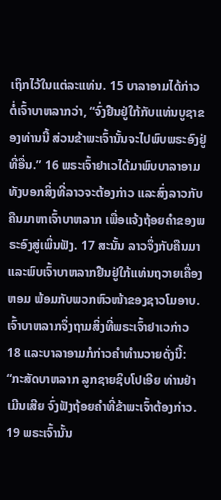ເຖິກໄວ້ໃນແຕ່ລະແທ່ນ. 15 ບາລາອາມໄດ້ກ່າວຕໍ່ເຈົ້າບາຫລາກວ່າ, “ຈົ່ງຢືນຢູ່ໃກ້ກັບແທ່ນບູຊາຂອງທ່ານນີ້ ສ່ວນຂ້າພະເຈົ້ານັ້ນຈະໄປພົບພຣະອົງຢູ່ທີ່ອື່ນ.” 16 ພຣະເຈົ້າຢາເວໄດ້ມາພົບບາລາອາມທັງບອກສິ່ງທີ່ລາວຈະຕ້ອງກ່າວ ແລະສົ່ງລາວກັບຄືນມາຫາເຈົ້າບາຫລາກ ເພື່ອແຈ້ງຖ້ອຍຄຳຂອງພຣະອົງສູ່ເພິ່ນຟັງ. 17 ສະນັ້ນ ລາວຈຶ່ງກັບຄືນມາ ແລະພົບເຈົ້າບາຫລາກຢືນຢູ່ໃກ້ແທ່ນຖວາຍເຄື່ອງຫອມ ພ້ອມກັບພວກຫົວໜ້າຂອງຊາວໂມອາບ. ເຈົ້າບາຫລາກຈຶ່ງຖາມສິ່ງທີ່ພຣະເຈົ້າຢາເວກ່າວ 18 ແລະບາລາອາມກໍກ່າວຄຳທຳນວາຍດັ່ງນີ້: “ກະສັດບາຫລາກ ລູກຊາຍຊິບໂປເອີຍ ທ່ານຢ່າເມີນເສີຍ ຈົ່ງຟັງຖ້ອຍຄຳທີ່ຂ້າພະເຈົ້າຕ້ອງກ່າວ. 19 ພຣະເຈົ້ານັ້ນ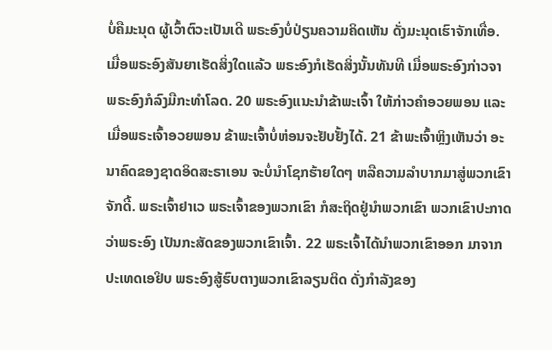ບໍ່ຄືມະນຸດ ຜູ້ເວົ້າຕົວະເປັນເດີ ພຣະອົງບໍ່ປ່ຽນຄວາມຄິດເຫັນ ດັ່ງມະນຸດເຮົາຈັກເທື່ອ. ເມື່ອພຣະອົງສັນຍາເຮັດສິ່ງໃດແລ້ວ ພຣະອົງກໍເຮັດສິ່ງນັ້ນທັນທີ ເມື່ອພຣະອົງກ່າວຈາ ພຣະອົງກໍລົງມືກະທຳໂລດ. 20 ພຣະອົງແນະນຳຂ້າພະເຈົ້າ ໃຫ້ກ່າວຄຳອວຍພອນ ແລະເມື່ອພຣະເຈົ້າອວຍພອນ ຂ້າພະເຈົ້າບໍ່ຫ່ອນຈະຢັບຢັ້ງໄດ້. 21 ຂ້າພະເຈົ້າຫຼິງເຫັນວ່າ ອະນາຄົດຂອງຊາດອິດສະຣາເອນ ຈະບໍ່ນຳໂຊກຮ້າຍໃດໆ ຫລືຄວາມລຳບາກມາສູ່ພວກເຂົາຈັກດີ້. ພຣະເຈົ້າຢາເວ ພຣະເຈົ້າຂອງພວກເຂົາ ກໍສະຖິດຢູ່ນຳພວກເຂົາ ພວກເຂົາປະກາດວ່າພຣະອົງ ເປັນກະສັດຂອງພວກເຂົາເຈົ້າ. 22 ພຣະເຈົ້າໄດ້ນຳພວກເຂົາອອກ ມາຈາກປະເທດເອຢິບ ພຣະອົງສູ້ຮົບຕາງພວກເຂົາລຽນຕິດ ດັ່ງກຳລັງຂອງ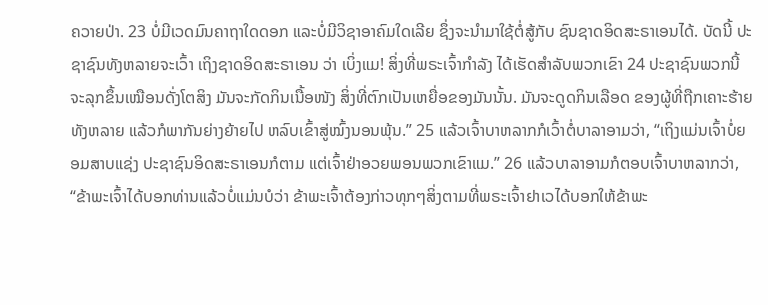ຄວາຍປ່າ. 23 ບໍ່ມີເວດມົນຄາຖາໃດດອກ ແລະບໍ່ມີວິຊາອາຄົມໃດເລີຍ ຊຶ່ງຈະນຳມາໃຊ້ຕໍ່ສູ້ກັບ ຊົນຊາດອິດສະຣາເອນໄດ້. ບັດນີ້ ປະຊາຊົນທັງຫລາຍຈະເວົ້າ ເຖິງຊາດອິດສະຣາເອນ ວ່າ ເບິ່ງແມ! ສິ່ງທີ່ພຣະເຈົ້າກຳລັງ ໄດ້ເຮັດສຳລັບພວກເຂົາ 24 ປະຊາຊົນພວກນີ້ ຈະລຸກຂຶ້ນເໝືອນດັ່ງໂຕສິງ ມັນຈະກັດກິນເນື້ອໜັງ ສິ່ງທີ່ຕົກເປັນເຫຍື່ອຂອງມັນນັ້ນ. ມັນຈະດູດກິນເລືອດ ຂອງຜູ້ທີ່ຖືກເຄາະຮ້າຍທັງຫລາຍ ແລ້ວກໍພາກັນຍ່າງຍ້າຍໄປ ຫລົບເຂົ້າສູ່ໝົ້ງນອນພຸ້ນ.” 25 ແລ້ວເຈົ້າບາຫລາກກໍເວົ້າຕໍ່ບາລາອາມວ່າ, “ເຖິງແມ່ນເຈົ້າບໍ່ຍອມສາບແຊ່ງ ປະຊາຊົນອິດສະຣາເອນກໍຕາມ ແຕ່ເຈົ້າຢ່າອວຍພອນພວກເຂົາແມ.” 26 ແລ້ວບາລາອາມກໍຕອບເຈົ້າບາຫລາກວ່າ, “ຂ້າພະເຈົ້າໄດ້ບອກທ່ານແລ້ວບໍ່ແມ່ນບໍວ່າ ຂ້າພະເຈົ້າຕ້ອງກ່າວທຸກໆສິ່ງຕາມທີ່ພຣະເຈົ້າຢາເວໄດ້ບອກໃຫ້ຂ້າພະ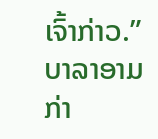ເຈົ້າກ່າວ.” ບາລາອາມກ່າ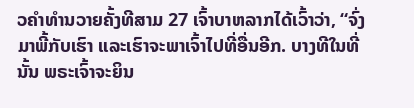ວຄຳທຳນວາຍຄັ້ງທີສາມ 27 ເຈົ້າບາຫລາກໄດ້ເວົ້າວ່າ, “ຈົ່ງມາພີ້ກັບເຮົາ ແລະເຮົາຈະພາເຈົ້າໄປທີ່ອື່ນອີກ. ບາງທີໃນທີ່ນັ້ນ ພຣະເຈົ້າຈະຍິນ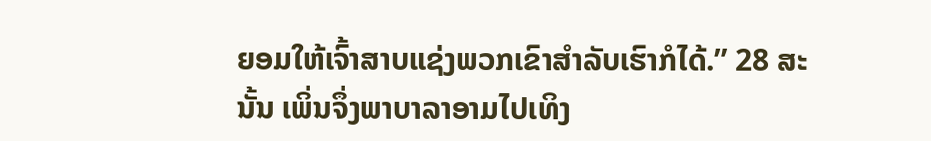ຍອມໃຫ້ເຈົ້າສາບແຊ່ງພວກເຂົາສຳລັບເຮົາກໍໄດ້.” 28 ສະນັ້ນ ເພິ່ນຈຶ່ງພາບາລາອາມໄປເທິງ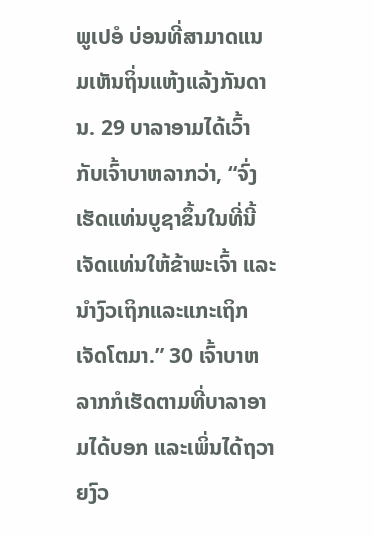ພູເປອໍ ບ່ອນທີ່ສາມາດແນມເຫັນຖິ່ນແຫ້ງແລ້ງກັນດານ. 29 ບາລາອາມໄດ້ເວົ້າກັບເຈົ້າບາຫລາກວ່າ, “ຈົ່ງເຮັດແທ່ນບູຊາຂຶ້ນໃນທີ່ນີ້ເຈັດແທ່ນໃຫ້ຂ້າພະເຈົ້າ ແລະນຳງົວເຖິກແລະແກະເຖິກເຈັດໂຕມາ.” 30 ເຈົ້າບາຫລາກກໍເຮັດຕາມທີ່ບາລາອາມໄດ້ບອກ ແລະເພິ່ນໄດ້ຖວາຍງົວ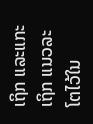ເຖິກ ແລະແກະເຖິກ ແນວລະໂຕໄວ້ໃນ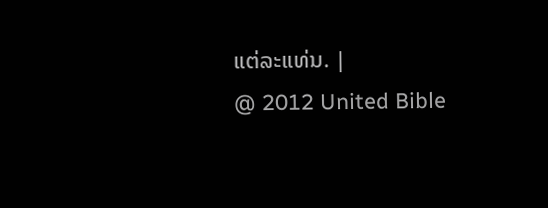ແຕ່ລະແທ່ນ. |
@ 2012 United Bible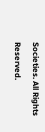Societies. All Rights Reserved.